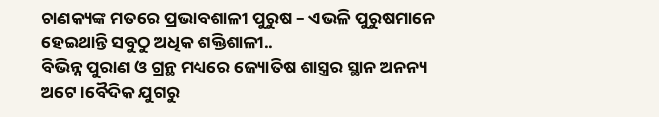ଚାଣକ୍ୟଙ୍କ ମତରେ ପ୍ରଭାବଶାଳୀ ପୁରୁଷ – ଏଭଳି ପୁରୁଷମାନେ ହେଇଥାନ୍ତି ସବୁଠୁ ଅଧିକ ଶକ୍ତିଶାଳୀ..
ବିଭିନ୍ନ ପୁରାଣ ଓ ଗ୍ରନ୍ଥ ମଧ୍ୟରେ ଜ୍ୟୋତିଷ ଶାସ୍ତ୍ରର ସ୍ଥାନ ଅନନ୍ୟ ଅଟେ।ବୈଦିକ ଯୁଗରୁ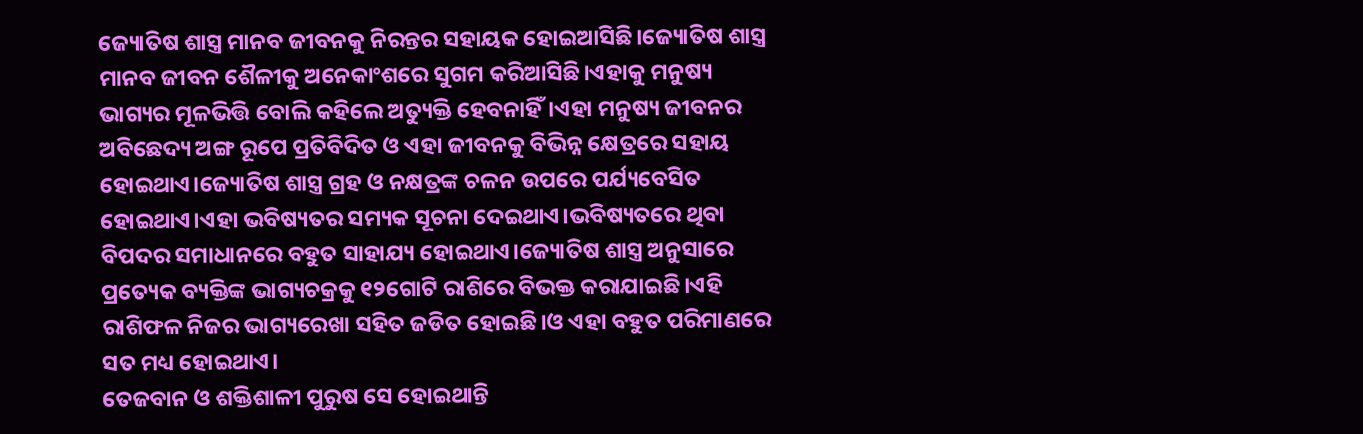ଜ୍ୟୋତିଷ ଶାସ୍ତ୍ର ମାନବ ଜୀବନକୁ ନିରନ୍ତର ସହାୟକ ହୋଇଆସିଛି।ଜ୍ୟୋତିଷ ଶାସ୍ତ୍ର ମାନବ ଜୀବନ ଶୈଳୀକୁ ଅନେକାଂଶରେ ସୁଗମ କରିଆସିଛି।ଏହାକୁ ମନୁଷ୍ୟ ଭାଗ୍ୟର ମୂଳଭିତ୍ତି ବୋଲି କହିଲେ ଅତ୍ୟୁକ୍ତି ହେବନାହିଁ।ଏହା ମନୁଷ୍ୟ ଜୀବନର ଅବିଛେଦ୍ୟ ଅଙ୍ଗ ରୂପେ ପ୍ରତିବିଦିତ ଓ ଏହା ଜୀବନକୁ ବିଭିନ୍ନ କ୍ଷେତ୍ରରେ ସହାୟ ହୋଇଥାଏ।ଜ୍ୟୋତିଷ ଶାସ୍ତ୍ର ଗ୍ରହ ଓ ନକ୍ଷତ୍ରଙ୍କ ଚଳନ ଉପରେ ପର୍ଯ୍ୟବେସିତ ହୋଇଥାଏ।ଏହା ଭବିଷ୍ୟତର ସମ୍ୟକ ସୂଚନା ଦେଇଥାଏ।ଭବିଷ୍ୟତରେ ଥିବା ବିପଦର ସମାଧାନରେ ବହୁତ ସାହାଯ୍ୟ ହୋଇଥାଏ।ଜ୍ୟୋତିଷ ଶାସ୍ତ୍ର ଅନୁସାରେ ପ୍ରତ୍ୟେକ ବ୍ୟକ୍ତିଙ୍କ ଭାଗ୍ୟଚକ୍ରକୁ ୧୨ଗୋଟି ରାଶିରେ ବିଭକ୍ତ କରାଯାଇଛି।ଏହି ରାଶିଫଳ ନିଜର ଭାଗ୍ୟରେଖା ସହିତ ଜଡିତ ହୋଇଛି।ଓ ଏହା ବହୁତ ପରିମାଣରେ ସତ ମଧ୍ୟ ହୋଇଥାଏ।
ତେଜବାନ ଓ ଶକ୍ତିଶାଳୀ ପୁରୁଷ ସେ ହୋଇଥାନ୍ତି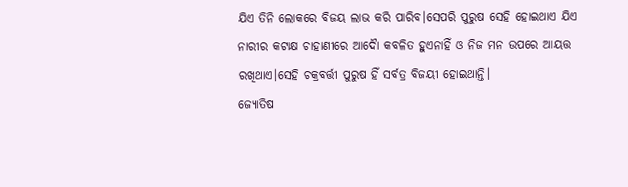ଯିଏ ତିନି ଲୋକରେ ବିଜୟ ଲାଭ କରି ପାରିବ।ସେପରି ପୁରୁଷ ସେହି ହୋଇଥାଏ ଯିଏ ନାରୀର କଟାକ୍ଷ ଚାହାଣୀରେ ଆଦୋୖ କବଳିତ ହୁଏନାହିଁ ଓ ନିଜ ମନ ଉପରେ ଆୟତ୍ତ ରଖିଥାଏ।ସେହି ଚକ୍ରବର୍ତ୍ତୀ ପୁରୁଷ ହିଁ ସର୍ବତ୍ର ବିଜୟୀ ହୋଇଥାନ୍ତି।
ଜ୍ୟୋତିଷ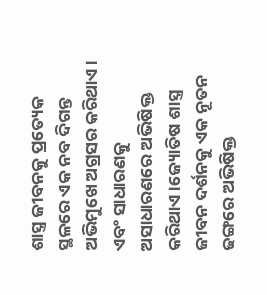ଶାସ୍ତ୍ର ଜୀବନକୁ ପ୍ରତ୍ୟେକ ସ୍ଥଳରେ ଏକ ନବ ଦିଗନ୍ତ ଅଭିମୁଖେ ଅଗ୍ରସର କରିଥାଏ। ଏବଂ ସାଧାରଣକୁ ଅସାଧାରଣରେ ଅଭିଷିକ୍ତ କରିଥାଏ।ଜ୍ୟୋତିଷ ଶାସ୍ତ୍ର ଜୀବନ ଦର୍ଶନକୁ ଏକ ନୂତନ ଢଙ୍ଗରେ ଅଭିଷିକ୍ତ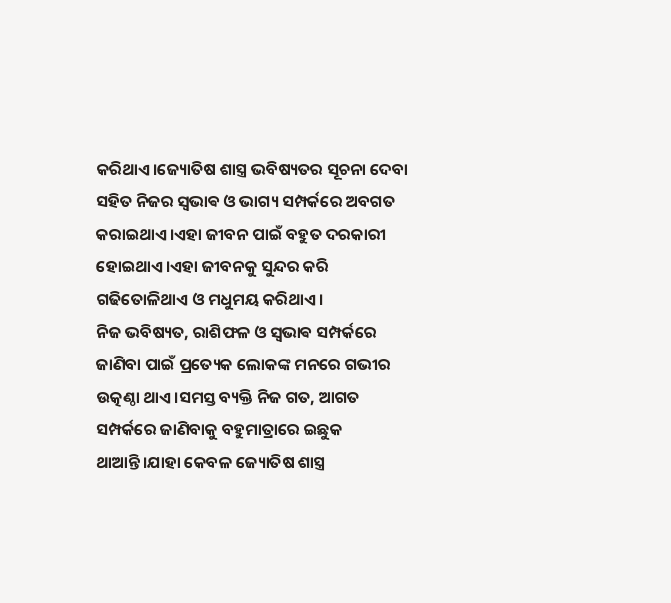କରିଥାଏ।ଜ୍ୟୋତିଷ ଶାସ୍ତ୍ର ଭବିଷ୍ୟତର ସୂଚନା ଦେବା ସହିତ ନିଜର ସ୍ଵଭାଵ ଓ ଭାଗ୍ୟ ସମ୍ପର୍କରେ ଅବଗତ କରାଇଥାଏ।ଏହା ଜୀବନ ପାଇଁ ବହୁତ ଦରକାରୀ ହୋଇଥାଏ।ଏହା ଜୀବନକୁ ସୁନ୍ଦର କରି ଗଢିତୋଳିଥାଏ ଓ ମଧୁମୟ କରିଥାଏ।
ନିଜ ଭବିଷ୍ୟତ, ରାଶିଫଳ ଓ ସ୍ଵଭାଵ ସମ୍ପର୍କରେ ଜାଣିବା ପାଇଁ ପ୍ରତ୍ୟେକ ଲୋକଙ୍କ ମନରେ ଗଭୀର ଉତ୍କଣ୍ଠା ଥାଏ।ସମସ୍ତ ବ୍ୟକ୍ତି ନିଜ ଗତ, ଆଗତ ସମ୍ପର୍କରେ ଜାଣିବାକୁ ବହୁମାତ୍ରାରେ ଇଛୁକ ଥାଆନ୍ତି।ଯାହା କେବଳ ଜ୍ୟୋତିଷ ଶାସ୍ତ୍ର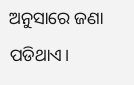ଅନୁସାରେ ଜଣା ପଡିଥାଏ।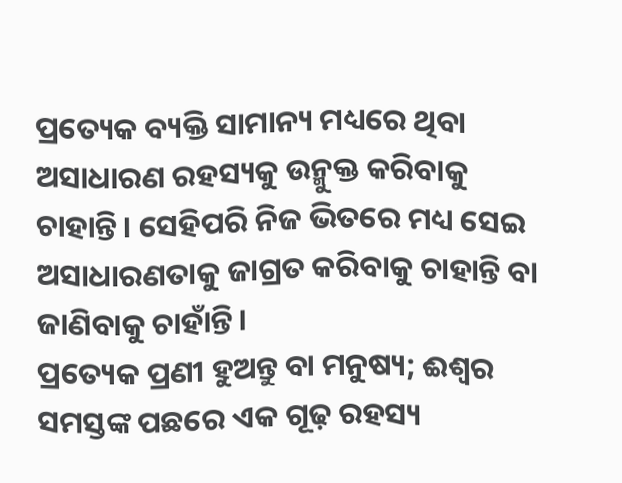ପ୍ରତ୍ୟେକ ବ୍ୟକ୍ତି ସାମାନ୍ୟ ମଧ୍ୟରେ ଥିବା ଅସାଧାରଣ ରହସ୍ୟକୁ ଉନ୍ମୁକ୍ତ କରିବାକୁ ଚାହାନ୍ତି। ସେହିପରି ନିଜ ଭିତରେ ମଧ୍ୟ ସେଇ ଅସାଧାରଣତାକୁ ଜାଗ୍ରତ କରିବାକୁ ଚାହାନ୍ତି ବା ଜାଣିବାକୁ ଚାହାଁନ୍ତି।
ପ୍ରତ୍ୟେକ ପ୍ରଣୀ ହୁଅନ୍ତୁ ବା ମନୁଷ୍ୟ; ଈଶ୍ବର ସମସ୍ତଙ୍କ ପଛରେ ଏକ ଗୂଢ଼ ରହସ୍ୟ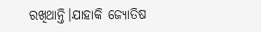ରଖିଥାନ୍ତି।ଯାହାକି ଜ୍ୟୋତିଷ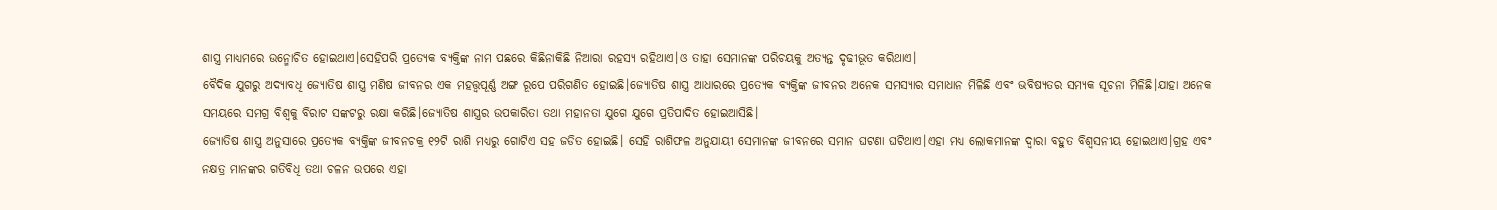ଶାସ୍ତ୍ର ମାଧ୍ୟମରେ ଉନ୍ମୋଚିତ ହୋଇଥାଏ।ସେହିପରି ପ୍ରତ୍ୟେକ ବ୍ୟକ୍ତିଙ୍କ ନାମ ପଛରେ କିଛିନାକିଛି ନିଆରା ରହସ୍ୟ ରହିଥାଏ।ଓ ତାହା ସେମାନଙ୍କ ପରିଚୟକୁ ଅତ୍ୟନ୍ତ ଦୃଢୀଭୂତ କରିଥାଏ।
ବୈଦିକ ଯୁଗରୁ ଅଦ୍ୟାବଧି ଜ୍ୟୋତିଷ ଶାସ୍ତ୍ର ମଣିଷ ଜୀବନର ଏକ ମହତ୍ତ୍ୱପୂର୍ଣ୍ଣ ଅଙ୍ଗ ରୂପେ ପରିଗଣିତ ହୋଇଛି।ଜ୍ୟୋତିଷ ଶାସ୍ତ୍ର ଆଧାରରେ ପ୍ରତ୍ୟେକ ବ୍ୟକ୍ତିଙ୍କ ଜୀବନର ଅନେକ ସମସ୍ୟାର ସମାଧାନ ମିଳିଛି ଏବଂ ଭବିଷ୍ୟତର ସମ୍ୟକ ସୂଚନା ମିଳିଛି।ଯାହା ଅନେକ ସମୟରେ ସମଗ୍ର ବିଶ୍ୱକୁ ବିରାଟ ସଙ୍କଟରୁ ରକ୍ଷା କରିଛି।ଜ୍ୟୋତିଷ ଶାସ୍ତ୍ରର ଉପକାରିତା ତଥା ମହାନତା ଯୁଗେ ଯୁଗେ ପ୍ରତିପାଦିତ ହୋଇଆସିଛି।
ଜ୍ୟୋତିଷ ଶାସ୍ତ୍ର ଅନୁସାରେ ପ୍ରତ୍ୟେକ ବ୍ୟକ୍ତିଙ୍କ ଜୀବନଚକ୍ର ୧୨ଟି ରାଶି ମଧ୍ୟରୁ ଗୋଟିଏ ସହ ଜଡିତ ହୋଇଛି। ସେହି ରାଶିଫଳ ଅନୁଯାୟୀ ସେମାନଙ୍କ ଜୀବନରେ ସମାନ ଘଟଣା ଘଟିଥାଏ।ଏହା ମଧ୍ୟ ଲୋକମାନଙ୍କ ଦ୍ବାରା ବହୁତ ବିଶ୍ଵସନୀୟ ହୋଇଥାଏ।ଗ୍ରହ ଏବଂ ନକ୍ଷତ୍ର ମାନଙ୍କର ଗତିବିଧି ତଥା ଚଳନ ଉପରେ ଏହା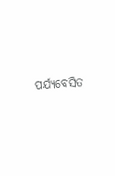ପର୍ଯ୍ୟବେସିତ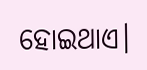ହୋଇଥାଏ।